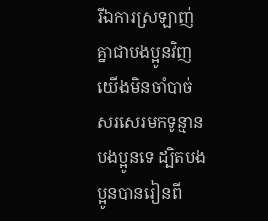រីឯការស្រឡាញ់គ្នាជាបងប្អូនវិញ យើងមិនចាំបាច់សរសេរមកទូន្មានបងប្អូនទេ ដ្បិតបងប្អូនបានរៀនពី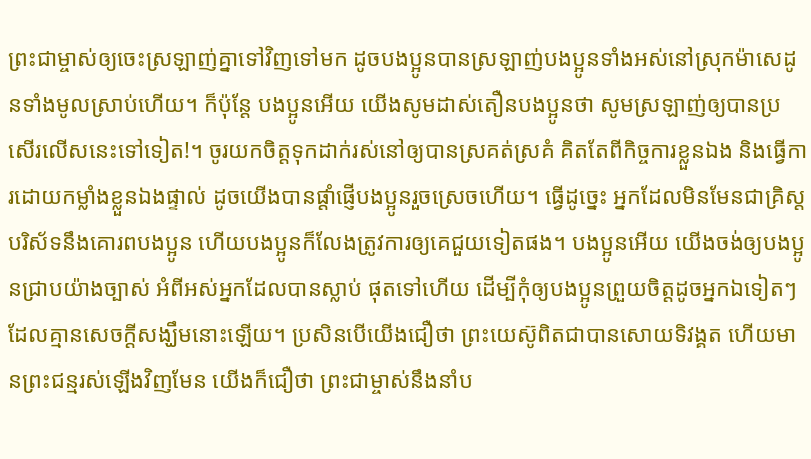ព្រះជាម្ចាស់ឲ្យចេះស្រឡាញ់គ្នាទៅវិញទៅមក ដូចបងប្អូនបានស្រឡាញ់បងប្អូនទាំងអស់នៅស្រុកម៉ាសេដូនទាំងមូលស្រាប់ហើយ។ ក៏ប៉ុន្តែ បងប្អូនអើយ យើងសូមដាស់តឿនបងប្អូនថា សូមស្រឡាញ់ឲ្យបានប្រសើរលើសនេះទៅទៀត!។ ចូរយកចិត្តទុកដាក់រស់នៅឲ្យបានស្រគត់ស្រគំ គិតតែពីកិច្ចការខ្លួនឯង និងធ្វើការដោយកម្លាំងខ្លួនឯងផ្ទាល់ ដូចយើងបានផ្ដាំផ្ញើបងប្អូនរួចស្រេចហើយ។ ធ្វើដូច្នេះ អ្នកដែលមិនមែនជាគ្រិស្តបរិស័ទនឹងគោរពបងប្អូន ហើយបងប្អូនក៏លែងត្រូវការឲ្យគេជួយទៀតផង។ បងប្អូនអើយ យើងចង់ឲ្យបងប្អូនជ្រាបយ៉ាងច្បាស់ អំពីអស់អ្នកដែលបានស្លាប់ ផុតទៅហើយ ដើម្បីកុំឲ្យបងប្អូនព្រួយចិត្តដូចអ្នកឯទៀតៗ ដែលគ្មានសេចក្ដីសង្ឃឹមនោះឡើយ។ ប្រសិនបើយើងជឿថា ព្រះយេស៊ូពិតជាបានសោយទិវង្គត ហើយមានព្រះជន្មរស់ឡើងវិញមែន យើងក៏ជឿថា ព្រះជាម្ចាស់នឹងនាំប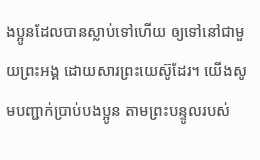ងប្អូនដែលបានស្លាប់ទៅហើយ ឲ្យទៅនៅជាមួយព្រះអង្គ ដោយសារព្រះយេស៊ូដែរ។ យើងសូមបញ្ជាក់ប្រាប់បងប្អូន តាមព្រះបន្ទូលរបស់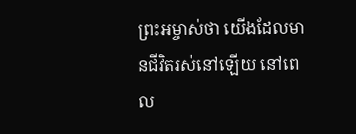ព្រះអម្ចាស់ថា យើងដែលមានជីវិតរស់នៅឡើយ នៅពេល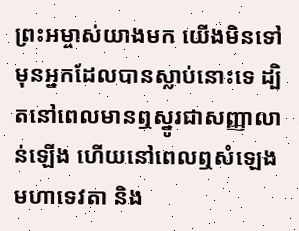ព្រះអម្ចាស់យាងមក យើងមិនទៅមុនអ្នកដែលបានស្លាប់នោះទេ ដ្បិតនៅពេលមានឮស្នូរជាសញ្ញាលាន់ឡើង ហើយនៅពេលឮសំឡេងមហាទេវតា និង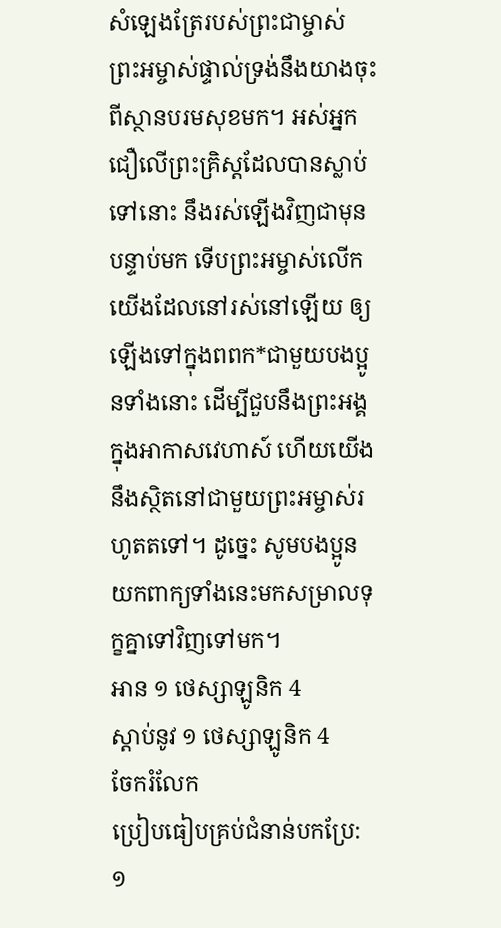សំឡេងត្រែរបស់ព្រះជាម្ចាស់ ព្រះអម្ចាស់ផ្ទាល់ទ្រង់នឹងយាងចុះពីស្ថានបរមសុខមក។ អស់អ្នកជឿលើព្រះគ្រិស្តដែលបានស្លាប់ទៅនោះ នឹងរស់ឡើងវិញជាមុន បន្ទាប់មក ទើបព្រះអម្ចាស់លើកយើងដែលនៅរស់នៅឡើយ ឲ្យឡើងទៅក្នុងពពក*ជាមួយបងប្អូនទាំងនោះ ដើម្បីជួបនឹងព្រះអង្គក្នុងអាកាសវេហាស៍ ហើយយើងនឹងស្ថិតនៅជាមួយព្រះអម្ចាស់រហូតតទៅ។ ដូច្នេះ សូមបងប្អូនយកពាក្យទាំងនេះមកសម្រាលទុក្ខគ្នាទៅវិញទៅមក។
អាន ១ ថេស្សាឡូនិក 4
ស្ដាប់នូវ ១ ថេស្សាឡូនិក 4
ចែករំលែក
ប្រៀបធៀបគ្រប់ជំនាន់បកប្រែ: ១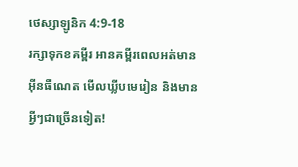ថេស្សាឡូនិក 4:9-18
រក្សាទុកខគម្ពីរ អានគម្ពីរពេលអត់មានអ៊ីនធឺណេត មើលឃ្លីបមេរៀន និងមានអ្វីៗជាច្រើនទៀត!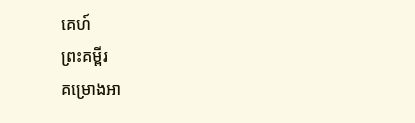គេហ៍
ព្រះគម្ពីរ
គម្រោងអា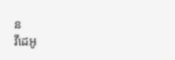ន
វីដេអូ